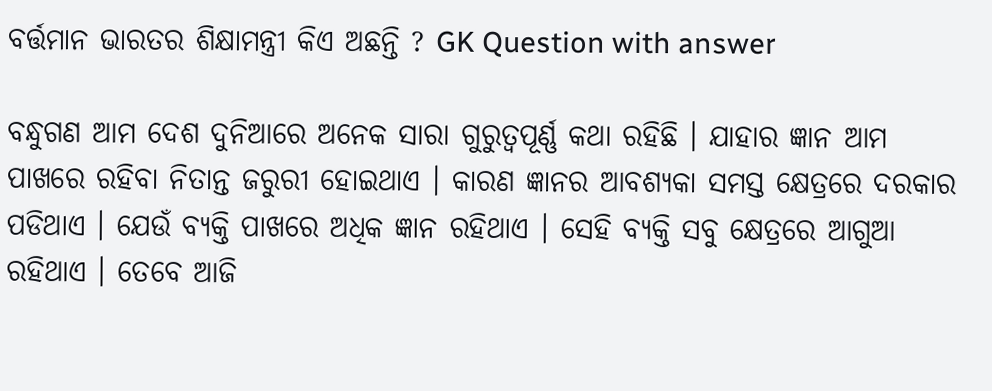ବର୍ତ୍ତମାନ ଭାରତର ଶିକ୍ଷାମନ୍ତ୍ରୀ କିଏ ଅଛନ୍ତି ? GK Question with answer

ବନ୍ଧୁଗଣ ଆମ ଦେଶ ଦୁନିଆରେ ଅନେକ ସାରା ଗୁରୁତ୍ଵପୂର୍ଣ୍ଣ କଥା ରହିଛି । ଯାହାର ଜ୍ଞାନ ଆମ ପାଖରେ ରହିବା ନିତାନ୍ତ ଜରୁରୀ ହୋଇଥାଏ । କାରଣ ଜ୍ଞାନର ଆବଶ୍ୟକା ସମସ୍ତ କ୍ଷେତ୍ରରେ ଦରକାର ପଡିଥାଏ । ଯେଉଁ ବ୍ୟକ୍ତି ପାଖରେ ଅଧିକ ଜ୍ଞାନ ରହିଥାଏ । ସେହି ବ୍ୟକ୍ତି ସବୁ କ୍ଷେତ୍ରରେ ଆଗୁଆ ରହିଥାଏ । ତେବେ ଆଜି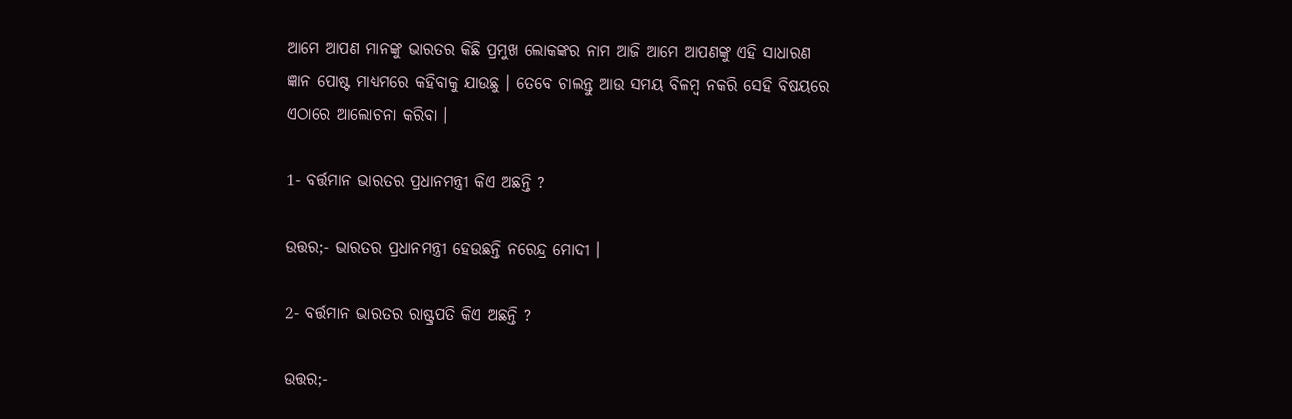ଆମେ ଆପଣ ମାନଙ୍କୁ ଭାରତର କିଛି ପ୍ରମୁଖ ଲୋକଙ୍କର ନାମ ଆଜି ଆମେ ଆପଣଙ୍କୁ ଏହି ସାଧାରଣ ଜ୍ଞାନ ପୋଷ୍ଟ ମାଧ୍ୟମରେ କହିବାକୁ ଯାଉଛୁ । ତେବେ ଚାଲନ୍ତୁ ଆଉ ସମୟ ବିଳମ୍ବ ନକରି ସେହି ବିଷୟରେ ଏଠାରେ ଆଲୋଚନା କରିବା ।

1- ବର୍ତ୍ତମାନ ଭାରତର ପ୍ରଧାନମନ୍ତ୍ରୀ କିଏ ଅଛନ୍ତି ?

ଉତ୍ତର;- ଭାରତର ପ୍ରଧାନମନ୍ତ୍ରୀ ହେଉଛନ୍ତି ନରେନ୍ଦ୍ର ମୋଦୀ ।

2- ବର୍ତ୍ତମାନ ଭାରତର ରାଷ୍ଟ୍ରପତି କିଏ ଅଛନ୍ତି ?

ଉତ୍ତର;-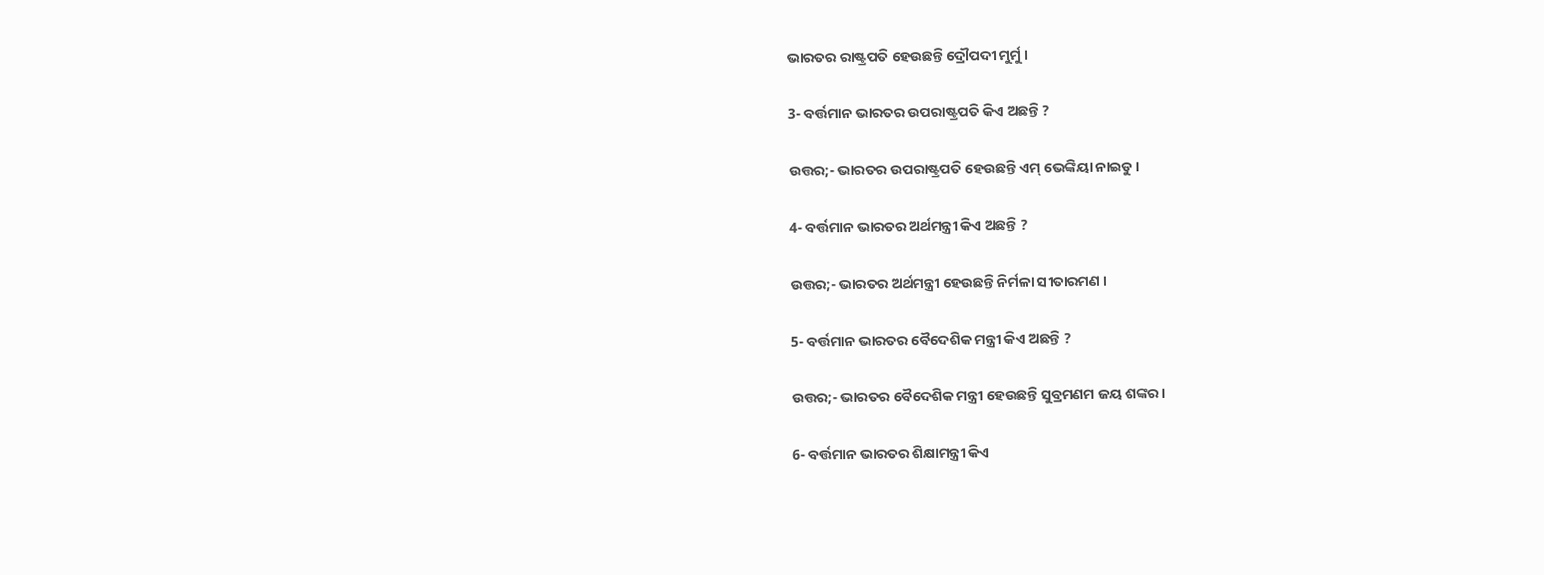ଭାରତର ରାଷ୍ଟ୍ରପତି ହେଉଛନ୍ତି ଦ୍ରୌପଦୀ ମୁର୍ମୁ ।

3- ବର୍ତ୍ତମାନ ଭାରତର ଉପରାଷ୍ଟ୍ରପତି କିଏ ଅଛନ୍ତି ?

ଉତ୍ତର;- ଭାରତର ଉପରାଷ୍ଟ୍ରପତି ହେଉଛନ୍ତି ଏମ୍ ଭେଙ୍କିୟା ନାଇଡୁ ।

4- ବର୍ତ୍ତମାନ ଭାରତର ଅର୍ଥମନ୍ତ୍ରୀ କିଏ ଅଛନ୍ତି ?

ଉତ୍ତର;- ଭାରତର ଅର୍ଥମନ୍ତ୍ରୀ ହେଉଛନ୍ତି ନିର୍ମଳା ସୀତାରମଣ ।

5- ବର୍ତ୍ତମାନ ଭାରତର ବୈଦେଶିକ ମନ୍ତ୍ରୀ କିଏ ଅଛନ୍ତି ?

ଉତ୍ତର;- ଭାରତର ବୈଦେଶିକ ମନ୍ତ୍ରୀ ହେଉଛନ୍ତି ସୁବ୍ରମଣମ ଜୟ ଶଙ୍କର ।

6- ବର୍ତ୍ତମାନ ଭାରତର ଶିକ୍ଷାମନ୍ତ୍ରୀ କିଏ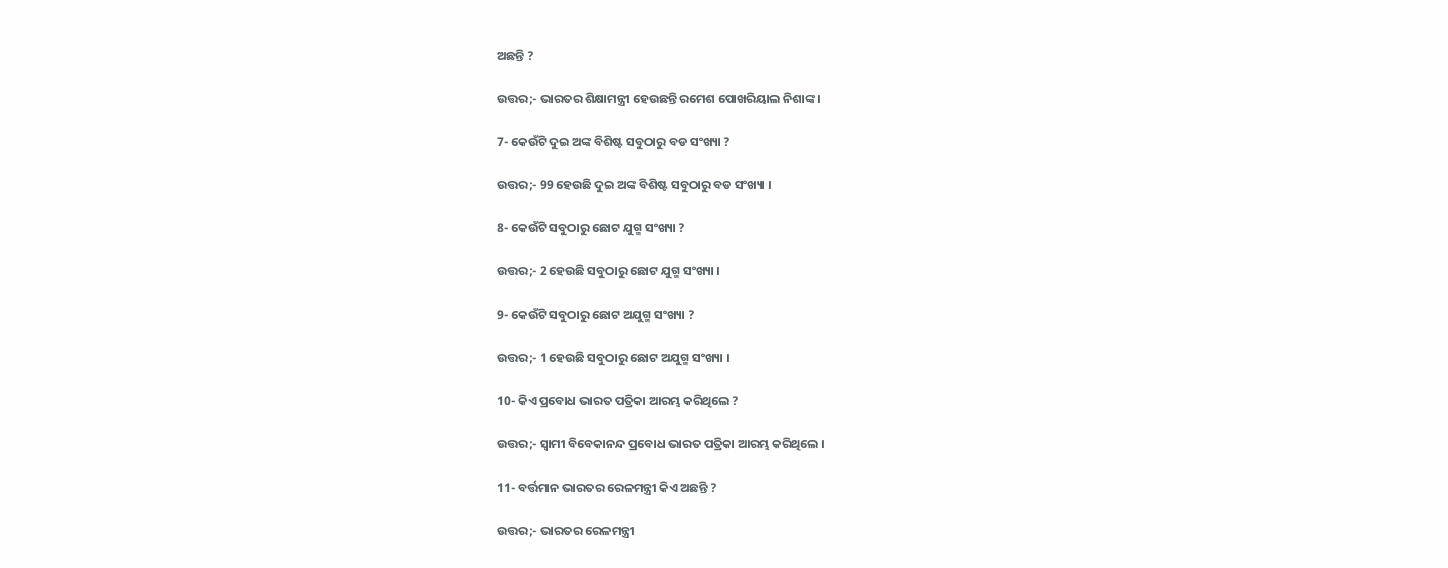ଅଛନ୍ତି ?

ଉତ୍ତର;- ଭାରତର ଶିକ୍ଷାମନ୍ତ୍ରୀ ହେଉଛନ୍ତି ରମେଶ ପୋଖରିୟାଲ ନିଶାଙ୍କ ।

7- କେଉଁଟି ଦୁଇ ଅଙ୍କ ବିଶିଷ୍ଟ ସବୁଠାରୁ ବଡ ସଂଖ୍ୟା ?

ଉତ୍ତର;- 99 ହେଉଛି ଦୁଇ ଅଙ୍କ ବିଶିଷ୍ଟ ସବୁଠାରୁ ବଡ ସଂଖ୍ୟା ।

8- କେଉଁଟି ସବୁଠାରୁ ଛୋଟ ଯୁଗ୍ମ ସଂଖ୍ୟା ?

ଉତ୍ତର;- 2 ହେଉଛି ସବୁଠାରୁ ଛୋଟ ଯୁଗ୍ମ ସଂଖ୍ୟା ।

9- କେଉଁଟି ସବୁଠାରୁ ଛୋଟ ଅଯୁଗ୍ମ ସଂଖ୍ୟା ?

ଉତ୍ତର;- 1 ହେଉଛି ସବୁଠାରୁ ଛୋଟ ଅଯୁଗ୍ମ ସଂଖ୍ୟା ।

10- କିଏ ପ୍ରବୋଧ ଭାରତ ପତ୍ରିକା ଆରମ୍ଭ କରିଥିଲେ ?

ଉତ୍ତର;- ସ୍ଵାମୀ ବିବେକାନନ୍ଦ ପ୍ରବୋଧ ଭାରତ ପତ୍ରିକା ଆରମ୍ଭ କରିଥିଲେ ।

11- ବର୍ତ୍ତମାନ ଭାରତର ରେଳମନ୍ତ୍ରୀ କିଏ ଅଛନ୍ତି ?

ଉତ୍ତର;- ଭାରତର ରେଳମନ୍ତ୍ରୀ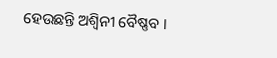ହେଉଛନ୍ତି ଅଶ୍ଵିନୀ ବୈଷ୍ଣବ ।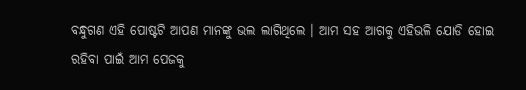ବନ୍ଧୁଗଣ ଏହି ପୋଷ୍ଟଟି ଆପଣ ମାନଙ୍କୁ ଭଲ ଲାଗିଥିଲେ । ଆମ ସହ ଆଗକୁ ଏହିଭଳି ଯୋଡି ହୋଇ ରହିବା ପାଇଁ ଆମ ପେଜକୁ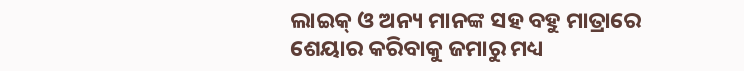ଲାଇକ୍ ଓ ଅନ୍ୟ ମାନଙ୍କ ସହ ବହୁ ମାତ୍ରାରେ ଶେୟାର କରିବାକୁ ଜମାରୁ ମଧ୍ୟ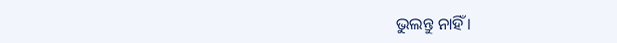ଭୁଲନ୍ତୁ ନାହିଁ ।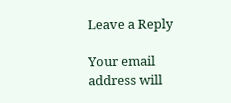Leave a Reply

Your email address will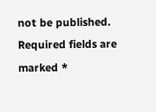not be published. Required fields are marked *